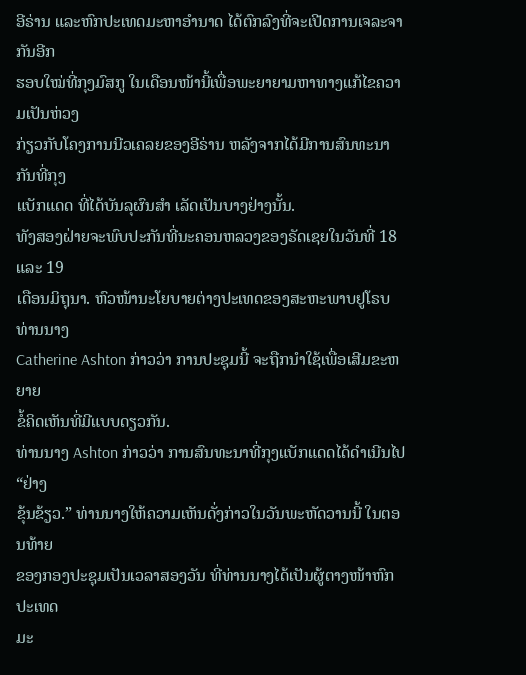ອີຣ່ານ ແລະຫົກປະເທດມະຫາອໍານາດ ໄດ້ຕົກລົງທີ່ຈະເປີດການເຈລະຈາກັນອີກ
ຮອບໃໝ່ທີ່ກຸງມົສກູ ໃນເດືອນໜ້ານີ້ເພື່ອພະຍາຍາມຫາທາງແກ້ໄຂຄວາມເປັນຫ່ວງ
ກ່ຽວກັບໂຄງການນີວເຄລຍຂອງອີຣ່ານ ຫລັງຈາກໄດ້ມີການສົນທະນາກັນທີ່ກຸງ
ແບັກແດດ ທີ່ໄດ້ບັນລຸຜົນສຳ ເລັດເປັນບາງຢ່າງນັ້ນ.
ທັງສອງຝ່າຍຈະພົບປະກັນທີ່ນະຄອນຫລວງຂອງຣັດເຊຍໃນວັນທີ່ 18 ແລະ 19
ເດືອນມິຖຸນາ. ຫົວໜ້ານະໂຍບາຍຕ່າງປະເທດຂອງສະຫະພາບຢູໂຣບ ທ່ານນາງ
Catherine Ashton ກ່າວວ່າ ການປະຊຸມນີ້ ຈະຖືກນໍາໃຊ້ເພື່ອເສີມຂະຫຍາຍ
ຂໍ້ຄິດເຫັນທີ່ມີແບບດຽວກັນ.
ທ່ານນາງ Ashton ກ່າວວ່າ ການສົນທະນາທີ່ກຸງແບັກແດດໄດ້ດຳເນີນໄປ “ຢ່າງ
ຂຸ້ນຂ້ຽວ.” ທ່ານນາງໃຫ້ຄວາມເຫັນດັ່ງກ່າວໃນວັນພະຫັດວານນີ້ ໃນຕອນທ້າຍ
ຂອງກອງປະຊຸມເປັນເວລາສອງວັນ ທີ່ທ່ານນາງໄດ້ເປັນຜູ້ຕາງໜ້າຫົກປະເທດ
ມະ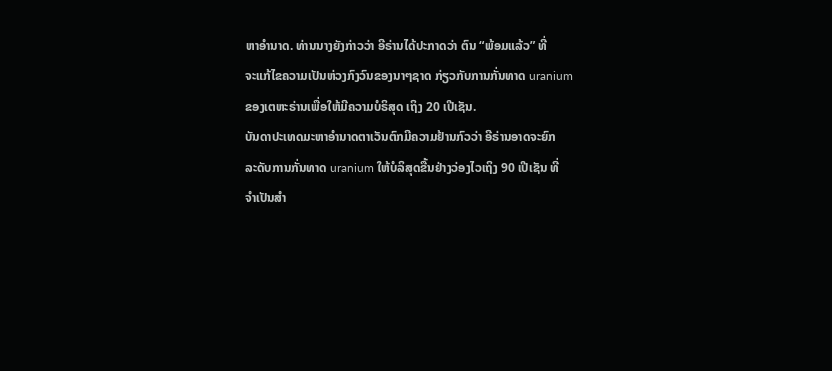ຫາອໍານາດ. ທ່ານນາງຍັງກ່າວວ່າ ອີຣ່ານໄດ້ປະກາດວ່າ ຕົນ “ພ້ອມແລ້ວ” ທີ່
ຈະແກ້ໄຂຄວາມເປັນຫ່ວງກົງວົນຂອງນາໆຊາດ ກ່ຽວກັບການກັ່ນທາດ uranium
ຂອງເຕຫະຣ່ານເພື່ອໃຫ້ມີຄວາມບໍຣິສຸດ ເຖິງ 20 ເປີເຊັນ.
ບັນດາປະເທດມະຫາອໍານາດຕາເວັນຕົກມີຄວາມຢ້ານກົວວ່າ ອີຣ່ານອາດຈະຍົກ
ລະດັບການກັ່ນທາດ uranium ໃຫ້ບໍລິສຸດຂື້ນຢ່າງວ່ອງໄວເຖິງ 90 ເປີເຊັນ ທີ່
ຈຳເປັນສຳ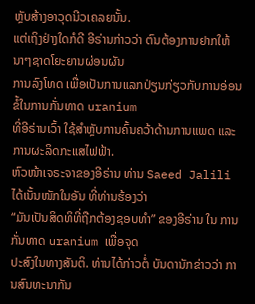ຫຼັບສ້າງອາວຸດນີວເຄລຍນັ້ນ.
ແຕ່ເຖິງຢ່າງໃດກໍດີ ອີຣ່ານກ່າວວ່າ ຕົນຕ້ອງການຢາກໃຫ້ນາໆຊາດໂຍະຍານຜ່ອນຜັນ
ການລົງໂທດ ເພື່ອເປັນການແລກປ່ຽນກ່ຽວກັບການອ່ອນຂໍ້ໃນການກັ່ນທາດ uranium
ທີ່ອີຣ່ານເວົ້າ ໃຊ້ສຳຫຼັບການຄົ້ນຄວ້າດ້ານການແພດ ແລະການຜະລິດກະແສໄຟຟ້າ.
ຫົວໜ້າເຈຣະຈາຂອງອີຣ່ານ ທ່ານ Saeed Jalili ໄດ້ເນັ້ນໜັກໃນອັນ ທີ່ທ່ານຮ້ອງວ່າ
“ມັນເປັນສິດທິທີ່ຖືກຕ້ອງຊອບທຳ” ຂອງອີຣ່ານ ໃນ ການກັ່ນທາດ uranium ເພື່ອຈຸດ
ປະສົງໃນທາງສັນຕິ. ທ່ານໄດ້ກ່າວຕໍ່ ບັນດານັກຂ່າວວ່າ ການສົນທະນາກັນ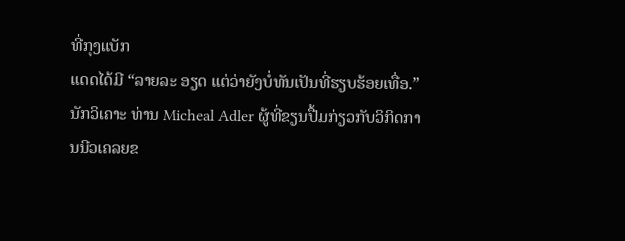ທີ່ກຸງແບັກ
ແດດໄດ້ມີ “ລາຍລະ ອຽດ ແຕ່ວ່າຍັງບໍ່ທັນເປັນທີ່ຮຽບຮ້ອຍເທື່ອ.”
ນັກວິເຄາະ ທ່ານ Micheal Adler ຜູ້ທີ່ຂຽນປື້ມກ່ຽວກັບວິກິດການນີວເຄລຍຂ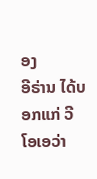ອງ
ອີຣ່ານ ໄດ້ບອກແກ່ ວີໂອເອວ່າ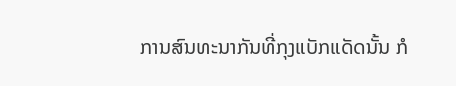ການສົນທະນາກັນທີ່ກຸງແບັກແດັດນັ້ນ ກໍ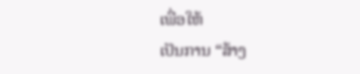ເພື່ອໃຫ້
ເປັນການ “ສ້າງ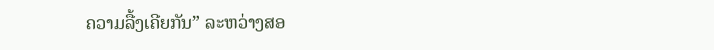ຄວາມລື້ງເຄີຍກັນ” ລະຫວ່າງສອ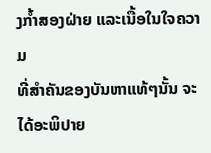ງກໍ້າສອງຝ່າຍ ແລະເນື້ອໃນໃຈຄວາມ
ທີ່ສຳຄັນຂອງບັນຫາແທ້ໆນັ້ນ ຈະໄດ້ອະພິປາຍ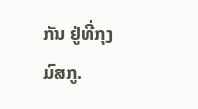ກັນ ຢູ່ທີ່ກຸງມົສກູ.